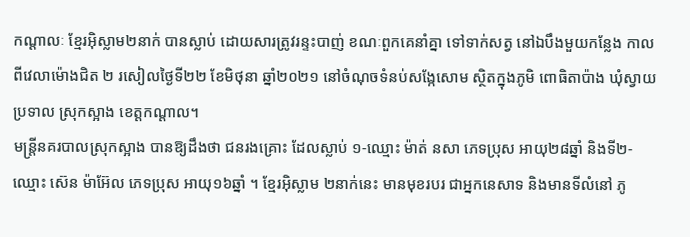កណ្ដាលៈ ខ្មែរអ៊ិស្លាម២នាក់ បានស្លាប់ ដោយសារត្រូវរន្ទះបាញ់ ខណៈពួកគេនាំគ្នា ទៅទាក់សត្វ នៅឯបឹងមួយកន្លែង កាលពីវេលាម៉ោងជិត ២ រសៀលថ្ងៃទី២២ ខែមិថុនា ឆ្នាំ២០២១ នៅចំណុចទំនប់សង្កែសោម ស្ថិតក្នុងភូមិ ពោធិតាប៉ាង ឃុំស្វាយប្រទាល ស្រុកស្អាង ខេត្តកណ្តាល។
មន្ត្រីនគរបាលស្រុកស្អាង បានឱ្យដឹងថា ជនរងគ្រោះ ដែលស្លាប់ ១-ឈ្មោះ ម៉ាត់ នសា ភេទប្រុស អាយុ២៨ឆ្នាំ និងទី២-ឈ្មោះ ស៊េន ម៉ាអ៊ែល ភេទប្រុស អាយុ១៦ឆ្នាំ ។ ខ្មែរអ៊ិស្លាម ២នាក់នេះ មានមុខរបរ ជាអ្នកនេសាទ និងមានទីលំនៅ ភូ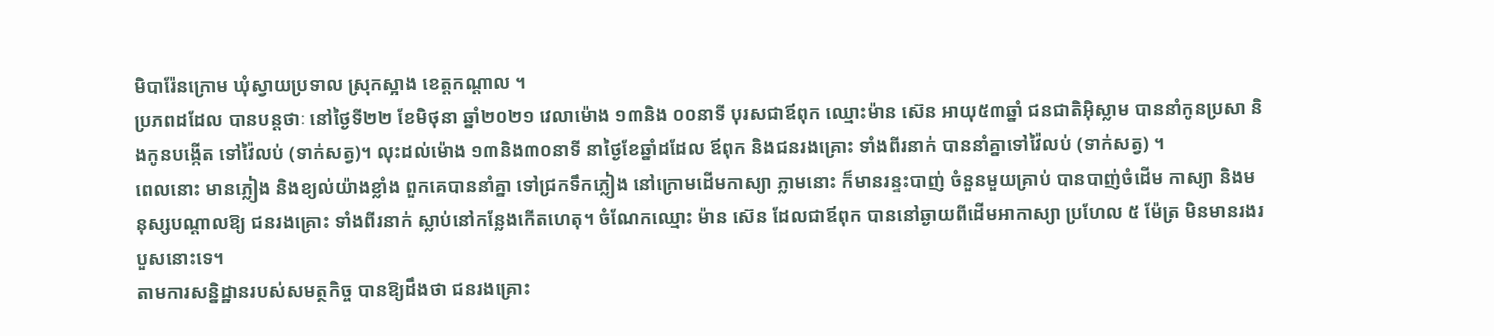មិបារ៉ែនក្រោម ឃុំស្វាយប្រទាល ស្រុកស្អាង ខេត្តកណ្តាល ។
ប្រភពដដែល បានបន្តថាៈ នៅថ្ងៃទី២២ ខែមិថុនា ឆ្នាំ២០២១ វេលាម៉ោង ១៣និង ០០នាទី បុរសជាឪពុក ឈ្មោះម៉ាន ស៊េន អាយុ៥៣ឆ្នាំ ជនជាតិអ៊ិស្លាម បាននាំកូនប្រសា និងកូនបង្កើត ទៅវ៉ៃលប់ (ទាក់សត្វ)។ លុះដល់ម៉ោង ១៣និង៣០នាទី នាថ្ងៃខែឆ្នាំដដែល ឪពុក និងជនរងគ្រោះ ទាំងពីរនាក់ បាននាំគ្នាទៅវ៉ៃលប់ (ទាក់សត្វ) ។
ពេលនោះ មានភ្លៀង និងខ្យល់យ៉ាងខ្លាំង ពួកគេបាននាំគ្នា ទៅជ្រកទឹកភ្លៀង នៅក្រោមដើមកាស្យា ភ្លាមនោះ ក៏មានរន្ទះបាញ់ ចំនួនមួយគ្រាប់ បានបាញ់ចំដើម កាស្យា និងមនុស្សបណ្តាលឱ្យ ជនរងគ្រោះ ទាំងពីរនាក់ ស្លាប់នៅកន្លែងកើតហេតុ។ ចំណែកឈ្មោះ ម៉ាន ស៊េន ដែលជាឪពុក បាននៅឆ្ងាយពីដើមអាកាស្យា ប្រហែល ៥ ម៉ែត្រ មិនមានរងរបួសនោះទេ។
តាមការសន្និដ្ឋានរបស់សមត្ថកិច្ច បានឱ្យដឹងថា ជនរងគ្រោះ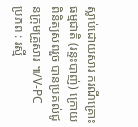ស្លាប់ដោយសារ ករណីគ្រោះធម្មជាតិ (រន្ទះបាញ់) ក្រោយពិនិត្យសពរួច បានប្រគល់ជូនក្រុមគ្រួសារ ៕/V-PC
ប្រភព : រស្មី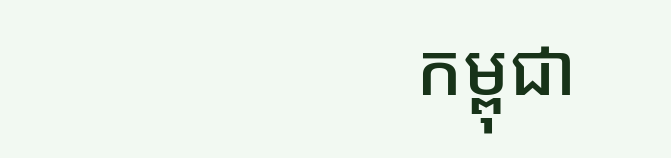កម្ពុជា